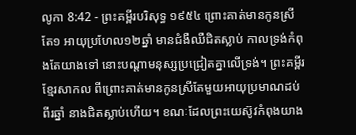លូកា 8:42 - ព្រះគម្ពីរបរិសុទ្ធ ១៩៥៤ ព្រោះគាត់មានកូនស្រីតែ១ អាយុប្រហែល១២ឆ្នាំ មានជំងឺឈឺជិតស្លាប់ កាលទ្រង់កំពុងតែយាងទៅ នោះបណ្តាមនុស្សប្រជ្រៀតគ្នាលើទ្រង់។ ព្រះគម្ពីរខ្មែរសាកល ពីព្រោះគាត់មានកូនស្រីតែមួយអាយុប្រមាណដប់ពីរឆ្នាំ នាងជិតស្លាប់ហើយ។ ខណៈដែលព្រះយេស៊ូវកំពុងយាង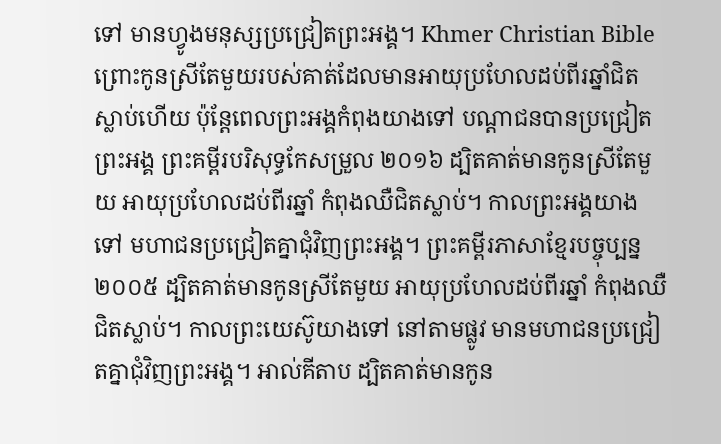ទៅ មានហ្វូងមនុស្សប្រជ្រៀតព្រះអង្គ។ Khmer Christian Bible ព្រោះកូនស្រីតែមួយរបស់គាត់ដែលមានអាយុប្រហែលដប់ពីរឆ្នាំជិតស្លាប់ហើយ ប៉ុន្ដែពេលព្រះអង្គកំពុងយាងទៅ បណ្ដាជនបានប្រជ្រៀតព្រះអង្គ ព្រះគម្ពីរបរិសុទ្ធកែសម្រួល ២០១៦ ដ្បិតគាត់មានកូនស្រីតែមួយ អាយុប្រហែលដប់ពីរឆ្នាំ កំពុងឈឺជិតស្លាប់។ កាលព្រះអង្គយាងទៅ មហាជនប្រជ្រៀតគ្នាជុំវិញព្រះអង្គ។ ព្រះគម្ពីរភាសាខ្មែរបច្ចុប្បន្ន ២០០៥ ដ្បិតគាត់មានកូនស្រីតែមួយ អាយុប្រហែលដប់ពីរឆ្នាំ កំពុងឈឺ ជិតស្លាប់។ កាលព្រះយេស៊ូយាងទៅ នៅតាមផ្លូវ មានមហាជនប្រជ្រៀតគ្នាជុំវិញព្រះអង្គ។ អាល់គីតាប ដ្បិតគាត់មានកូន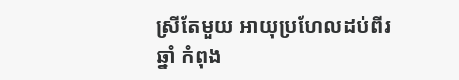ស្រីតែមួយ អាយុប្រហែលដប់ពីរឆ្នាំ កំពុង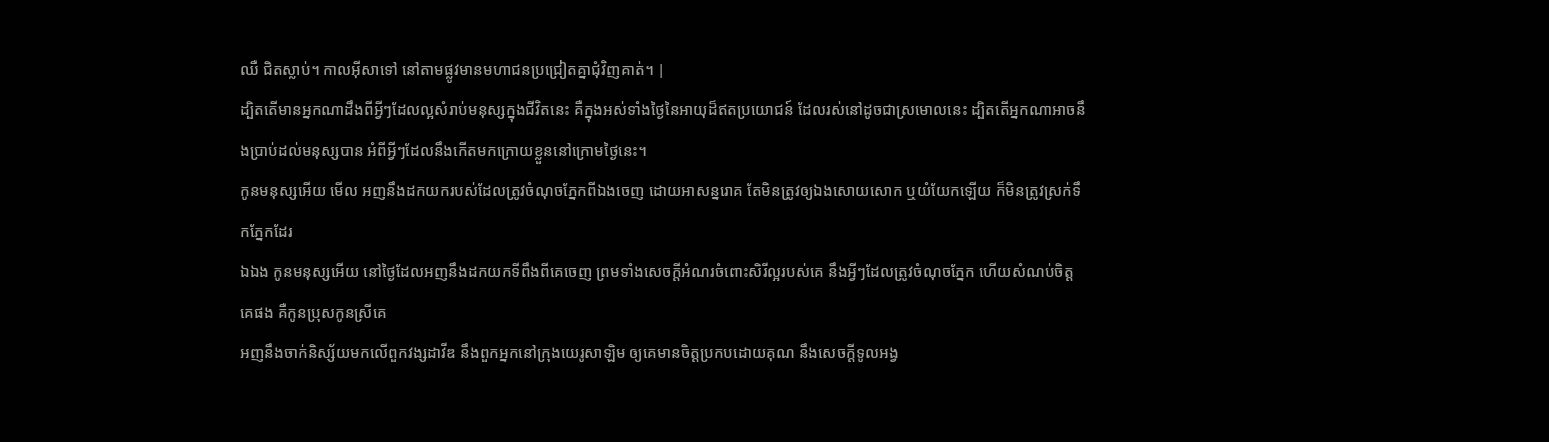ឈឺ ជិតស្លាប់។ កាលអ៊ីសាទៅ នៅតាមផ្លូវមានមហាជនប្រជ្រៀតគ្នាជុំវិញគាត់។ |
ដ្បិតតើមានអ្នកណាដឹងពីអ្វីៗដែលល្អសំរាប់មនុស្សក្នុងជីវិតនេះ គឺក្នុងអស់ទាំងថ្ងៃនៃអាយុដ៏ឥតប្រយោជន៍ ដែលរស់នៅដូចជាស្រមោលនេះ ដ្បិតតើអ្នកណាអាចនឹងប្រាប់ដល់មនុស្សបាន អំពីអ្វីៗដែលនឹងកើតមកក្រោយខ្លួននៅក្រោមថ្ងៃនេះ។
កូនមនុស្សអើយ មើល អញនឹងដកយករបស់ដែលត្រូវចំណុចភ្នែកពីឯងចេញ ដោយអាសន្នរោគ តែមិនត្រូវឲ្យឯងសោយសោក ឬយំយែកឡើយ ក៏មិនត្រូវស្រក់ទឹកភ្នែកដែរ
ឯឯង កូនមនុស្សអើយ នៅថ្ងៃដែលអញនឹងដកយកទីពឹងពីគេចេញ ព្រមទាំងសេចក្ដីអំណរចំពោះសិរីល្អរបស់គេ នឹងអ្វីៗដែលត្រូវចំណុចភ្នែក ហើយសំណប់ចិត្តគេផង គឺកូនប្រុសកូនស្រីគេ
អញនឹងចាក់និស្ស័យមកលើពួកវង្សដាវីឌ នឹងពួកអ្នកនៅក្រុងយេរូសាឡិម ឲ្យគេមានចិត្តប្រកបដោយគុណ នឹងសេចក្ដីទូលអង្វ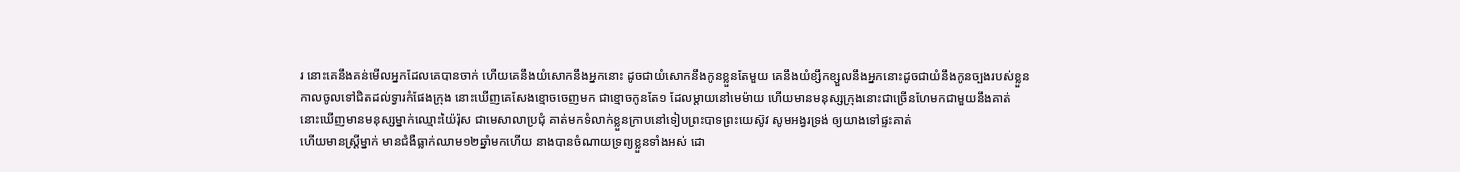រ នោះគេនឹងគន់មើលអ្នកដែលគេបានចាក់ ហើយគេនឹងយំសោកនឹងអ្នកនោះ ដូចជាយំសោកនឹងកូនខ្លួនតែមួយ គេនឹងយំខ្សឹកខ្សួលនឹងអ្នកនោះដូចជាយំនឹងកូនច្បងរបស់ខ្លួន
កាលចូលទៅជិតដល់ទ្វារកំផែងក្រុង នោះឃើញគេសែងខ្មោចចេញមក ជាខ្មោចកូនតែ១ ដែលម្តាយនៅមេម៉ាយ ហើយមានមនុស្សក្រុងនោះជាច្រើនហែមកជាមួយនឹងគាត់
នោះឃើញមានមនុស្សម្នាក់ឈ្មោះយ៉ៃរ៉ុស ជាមេសាលាប្រជុំ គាត់មកទំលាក់ខ្លួនក្រាបនៅទៀបព្រះបាទព្រះយេស៊ូវ សូមអង្វរទ្រង់ ឲ្យយាងទៅផ្ទះគាត់
ហើយមានស្ត្រីម្នាក់ មានជំងឺធ្លាក់ឈាម១២ឆ្នាំមកហើយ នាងបានចំណាយទ្រព្យខ្លួនទាំងអស់ ដោ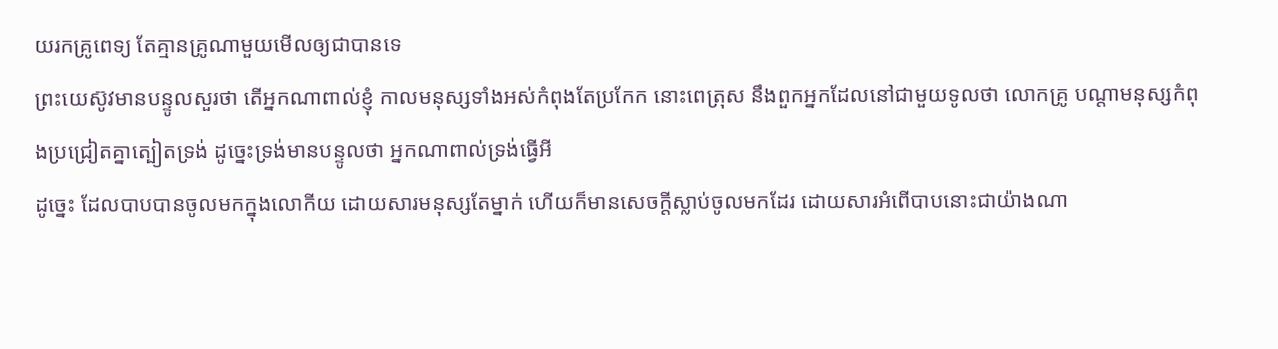យរកគ្រូពេទ្យ តែគ្មានគ្រូណាមួយមើលឲ្យជាបានទេ
ព្រះយេស៊ូវមានបន្ទូលសួរថា តើអ្នកណាពាល់ខ្ញុំ កាលមនុស្សទាំងអស់កំពុងតែប្រកែក នោះពេត្រុស នឹងពួកអ្នកដែលនៅជាមួយទូលថា លោកគ្រូ បណ្តាមនុស្សកំពុងប្រជ្រៀតគ្នាត្បៀតទ្រង់ ដូច្នេះទ្រង់មានបន្ទូលថា អ្នកណាពាល់ទ្រង់ធ្វើអី
ដូច្នេះ ដែលបាបបានចូលមកក្នុងលោកីយ ដោយសារមនុស្សតែម្នាក់ ហើយក៏មានសេចក្ដីស្លាប់ចូលមកដែរ ដោយសារអំពើបាបនោះជាយ៉ាងណា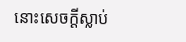នោះសេចក្ដីស្លាប់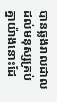បានឆ្លងរាលដាល ដល់មនុស្សគ្រប់គ្នាយ៉ាងនោះដែ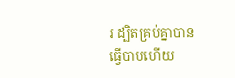រ ដ្បិតគ្រប់គ្នាបានធ្វើបាបហើយ